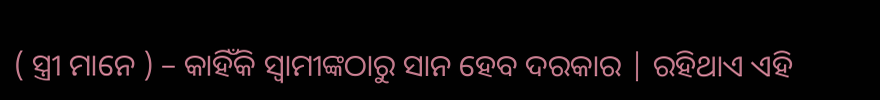( ସ୍ତ୍ରୀ ମାନେ ) – କାହିଁକି ସ୍ବାମୀଙ୍କଠାରୁ ସାନ ହେବ ଦରକାର | ରହିଥାଏ ଏହି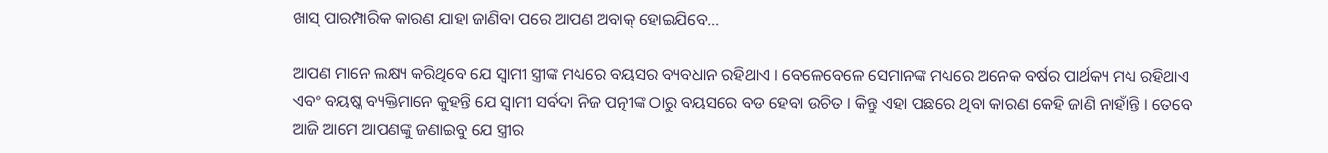ଖାସ୍ ପାରମ୍ପାରିକ କାରଣ ଯାହା ଜାଣିବା ପରେ ଆପଣ ଅବାକ୍ ହୋଇଯିବେ…

ଆପଣ ମାନେ ଲକ୍ଷ୍ୟ କରିଥିବେ ଯେ ସ୍ବାମୀ ସ୍ତ୍ରୀଙ୍କ ମଧ୍ୟରେ ବୟସର ବ୍ୟବଧାନ ରହିଥାଏ । ବେଳେବେଳେ ସେମାନଙ୍କ ମଧ୍ୟରେ ଅନେକ ବର୍ଷର ପାର୍ଥକ୍ୟ ମଧ୍ୟ ରହିଥାଏ ଏବଂ ବୟଷ୍କ ବ୍ୟକ୍ତିମାନେ କୁହନ୍ତି ଯେ ସ୍ବାମୀ ସର୍ବଦା ନିଜ ପତ୍ନୀଙ୍କ ଠାରୁ ବୟସରେ ବଡ ହେବା ଉଚିତ । କିନ୍ତୁ ଏହା ପଛରେ ଥିବା କାରଣ କେହି ଜାଣି ନାହାଁନ୍ତି । ତେବେ ଆଜି ଆମେ ଆପଣଙ୍କୁ ଜଣାଇବୁ ଯେ ସ୍ତ୍ରୀର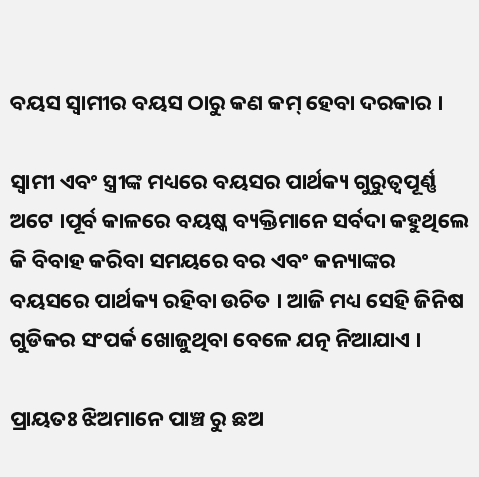ବୟସ ସ୍ବାମୀର ବୟସ ଠାରୁ କଣ କମ୍ ହେବା ଦରକାର ।

ସ୍ବାମୀ ଏବଂ ସ୍ତ୍ରୀଙ୍କ ମଧ୍ୟରେ ବୟସର ପାର୍ଥକ୍ୟ ଗୁରୁତ୍ବପୂର୍ଣ୍ଣ ଅଟେ ।ପୂର୍ବ କାଳରେ ବୟଷ୍କ ବ୍ୟକ୍ତିମାନେ ସର୍ବଦା କହୁଥିଲେ କି ବିବାହ କରିବା ସମୟରେ ବର ଏବଂ କନ୍ୟାଙ୍କର ବୟସରେ ପାର୍ଥକ୍ୟ ରହିବା ଉଚିତ । ଆଜି ମଧ୍ୟ ସେହି ଜିନିଷ ଗୁଡିକର ସଂପର୍କ ଖୋଜୁଥିବା ବେଳେ ଯତ୍ନ ନିଆଯାଏ ।

ପ୍ରାୟତଃ ଝିଅମାନେ ପାଞ୍ଚ ରୁ ଛଅ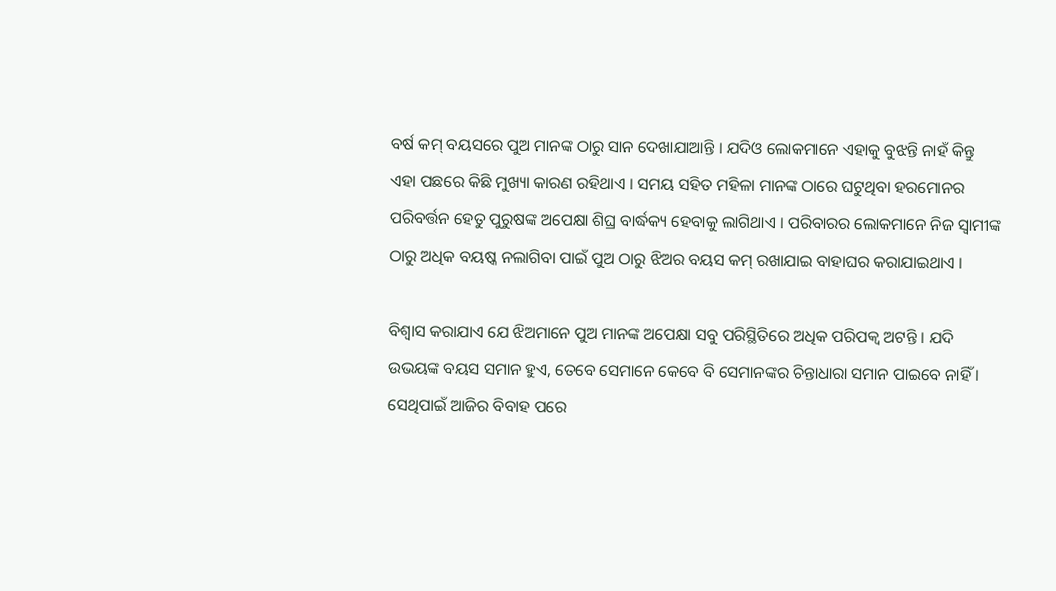ବର୍ଷ କମ୍ ବୟସରେ ପୁଅ ମାନଙ୍କ ଠାରୁ ସାନ ଦେଖାଯାଆନ୍ତି । ଯଦିଓ ଲୋକମାନେ ଏହାକୁ ବୁଝନ୍ତି ନାହଁ କିନ୍ତୁ ଏହା ପଛରେ କିଛି ମୁଖ୍ୟା କାରଣ ରହିଥାଏ । ସମୟ ସହିତ ମହିଳା ମାନଙ୍କ ଠାରେ ଘଟୁଥିବା ହରମୋନର ପରିବର୍ତ୍ତନ ହେତୁ ପୁରୁଷଙ୍କ ଅପେକ୍ଷା ଶିଘ୍ର ବାର୍ଦ୍ଧକ୍ୟ ହେବାକୁ ଲାଗିଥାଏ । ପରିବାରର ଲୋକମାନେ ନିଜ ସ୍ବାମୀଙ୍କ ଠାରୁ ଅଧିକ ବୟଷ୍କ ନଲାଗିବା ପାଇଁ ପୁଅ ଠାରୁ ଝିଅର ବୟସ କମ୍ ରଖାଯାଇ ବାହାଘର କରାଯାଇଥାଏ ।

ବିଶ୍ବାସ କରାଯାଏ ଯେ ଝିଅମାନେ ପୁଅ ମାନଙ୍କ ଅପେକ୍ଷା ସବୁ ପରିସ୍ଥିତିରେ ଅଧିକ ପରିପକ୍ବ ଅଟନ୍ତି । ଯଦି ଉଭୟଙ୍କ ବୟସ ସମାନ ହୁଏ, ତେବେ ସେମାନେ କେବେ ବି ସେମାନଙ୍କର ଚିନ୍ତାଧାରା ସମାନ ପାଇବେ ନାହିଁ । ସେଥିପାଇଁ ଆଜିର ବିବାହ ପରେ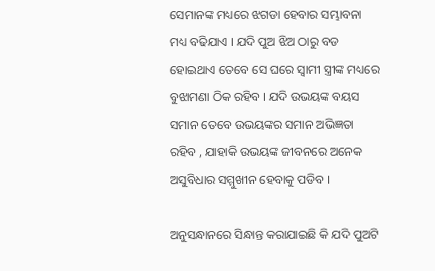ସେମାନଙ୍କ ମଧ୍ୟରେ ଝଗଡା ହେବାର ସମ୍ଭାବନା ମଧ୍ୟ ବଢିଯାଏ । ଯଦି ପୁଅ ଝିଅ ଠାରୁ ବଡ ହୋଇଥାଏ ତେବେ ସେ ଘରେ ସ୍ବାମୀ ସ୍ତ୍ରୀଙ୍କ ମଧ୍ୟରେ ବୁଝାମଣା ଠିକ ରହିବ । ଯଦି ଉଭୟଙ୍କ ବୟସ ସମାନ ତେବେ ଉଭୟଙ୍କର ସମାନ ଅଭିଜ୍ଞତା ରହିବ , ଯାହାକି ଉଭୟଙ୍କ ଜୀବନରେ ଅନେକ ଅସୁବିଧାର ସମ୍ମୁଖୀନ ହେବାକୁ ପଡିବ ।

ଅନୁସନ୍ଧାନରେ ସିନ୍ଧାନ୍ତ କରାଯାଇଛି କି ଯଦି ପୁଅଟି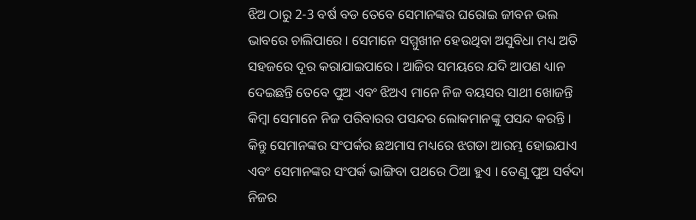ଝିଅ ଠାରୁ 2-3 ବର୍ଷ ବଡ ତେବେ ସେମାନଙ୍କର ଘରୋଇ ଜୀବନ ଭଲ ଭାବରେ ଚାଲିପାରେ । ସେମାନେ ସମ୍ମୁଖୀନ ହେଉଥିବା ଅସୁବିଧା ମଧ୍ୟ ଅତି ସହଜରେ ଦୂର କରାଯାଇପାରେ । ଆଜିର ସମୟରେ ଯଦି ଆପଣ ଧ୍ୟାନ ଦେଇଛନ୍ତି ତେବେ ପୁଅ ଏବଂ ଝିଅଏ ମାନେ ନିଜ ବୟସର ସାଥୀ ଖୋଜନ୍ତି କିମ୍ବା ସେମାନେ ନିଜ ପରିବାରର ପସନ୍ଦର ଲୋକମାନଙ୍କୁ ପସନ୍ଦ କରନ୍ତି । କିନ୍ତୁ ସେମାନଙ୍କର ସଂପର୍କର ଛଅମାସ ମଧ୍ୟରେ ଝଗଡା ଆରମ୍ଭ ହୋଇଯାଏ ଏବଂ ସେମାନଙ୍କର ସଂପର୍କ ଭାଙ୍ଗିବା ପଥରେ ଠିଆ ହୁଏ । ତେଣୁ ପୁଅ ସର୍ବଦା ନିଜର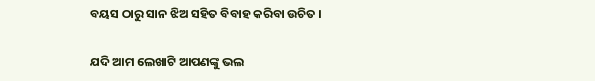ବୟସ ଠାରୁ ସାନ ଝିଅ ସହିତ ବିବାହ କରିବା ଉଚିତ ।

ଯଦି ଆମ ଲେଖାଟି ଆପଣଙ୍କୁ ଭଲ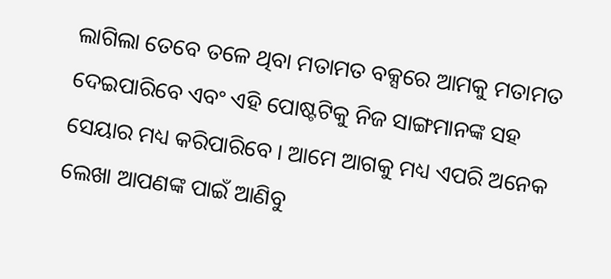ଲାଗିଲା ତେବେ ତଳେ ଥିବା ମତାମତ ବକ୍ସରେ ଆମକୁ ମତାମତ ଦେଇପାରିବେ ଏବଂ ଏହି ପୋଷ୍ଟଟିକୁ ନିଜ ସାଙ୍ଗମାନଙ୍କ ସହ ସେୟାର ମଧ୍ୟ କରିପାରିବେ । ଆମେ ଆଗକୁ ମଧ୍ୟ ଏପରି ଅନେକ ଲେଖା ଆପଣଙ୍କ ପାଇଁ ଆଣିବୁ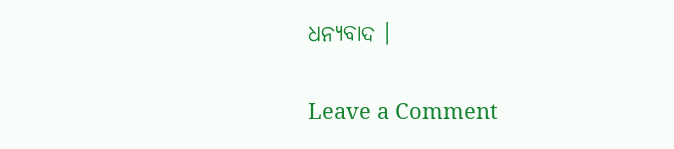ଧନ୍ୟବାଦ ।

Leave a Comment